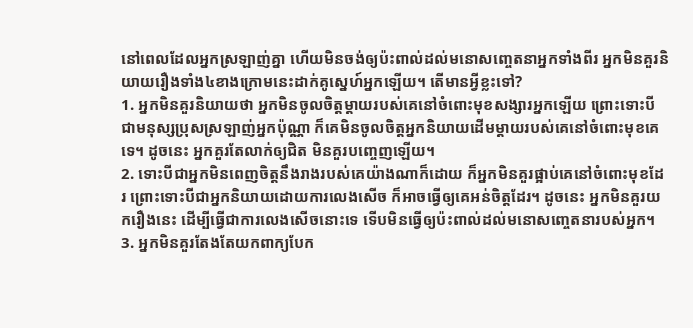នៅពេលដែលអ្នកស្រឡាញ់គ្នា ហើយមិនចង់ឲ្យប៉ះពាល់ដល់មនោសញ្ចេតនាអ្នកទាំងពីរ អ្នកមិនគួរនិយាយរឿងទាំង៤ខាងក្រោមនេះដាក់គូស្នេហ៍អ្នកឡើយ។ តើមានអ្វីខ្លះទៅ?
1. អ្នកមិនគួរនិយាយថា អ្នកមិនចូលចិត្តម្តាយរបស់គេនៅចំពោះមុខសង្សារអ្នកឡើយ ព្រោះទោះបីជាមនុស្សប្រុសស្រឡាញ់អ្នកប៉ុណ្ណា ក៏គេមិនចូលចិត្តអ្នកនិយាយដើមម្តាយរបស់គេនៅចំពោះមុខគេទេ។ ដូចនេះ អ្នកគួរតែលាក់ឲ្យជិត មិនគួរបញ្ចេញឡើយ។
2. ទោះបីជាអ្នកមិនពេញចិត្តនឹងរាងរបស់គេយ៉ាងណាក៏ដោយ ក៏អ្នកមិនគួរផ្អាប់គេនៅចំពោះមុខដែរ ព្រោះទោះបីជាអ្នកនិយាយដោយការលេងសើច ក៏អាចធ្វើឲ្យគេអន់ចិត្តដែរ។ ដូចនេះ អ្នកមិនគួរយករឿងនេះ ដើម្បីធ្វើជាការលេងសើចនោះទេ ទើបមិនធ្វើឲ្យប៉ះពាល់ដល់មនោសញ្ចេតនារបស់អ្នក។
3. អ្នកមិនគួរតែងតែយកពាក្យបែក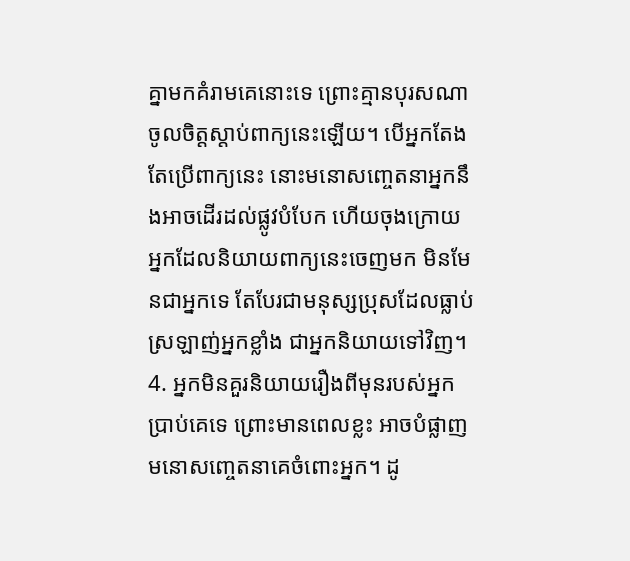គ្នាមកគំរាមគេនោះទេ ព្រោះគ្មានបុរសណាចូលចិត្តស្តាប់ពាក្យនេះឡើយ។ បើអ្នកតែងតែប្រើពាក្យនេះ នោះមនោសញ្ចេតនាអ្នកនឹងអាចដើរដល់ផ្លូវបំបែក ហើយចុងក្រោយ អ្នកដែលនិយាយពាក្យនេះចេញមក មិនមែនជាអ្នកទេ តែបែរជាមនុស្សប្រុសដែលធ្លាប់ស្រឡាញ់អ្នកខ្លាំង ជាអ្នកនិយាយទៅវិញ។
4. អ្នកមិនគួរនិយាយរឿងពីមុនរបស់អ្នកប្រាប់គេទេ ព្រោះមានពេលខ្លះ អាចបំផ្លាញមនោសញ្ចេតនាគេចំពោះអ្នក។ ដូ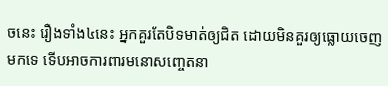ចនេះ រឿងទាំង៤នេះ អ្នកគួរតែបិទមាត់ឲ្យជិត ដោយមិនគួរឲ្យធ្លោយចេញមកទេ ទើបអាចការពារមនោសញ្ចេតនា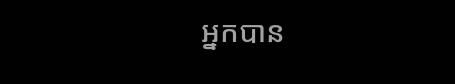អ្នកបាន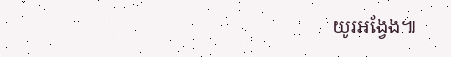យូរអង្វែង៕